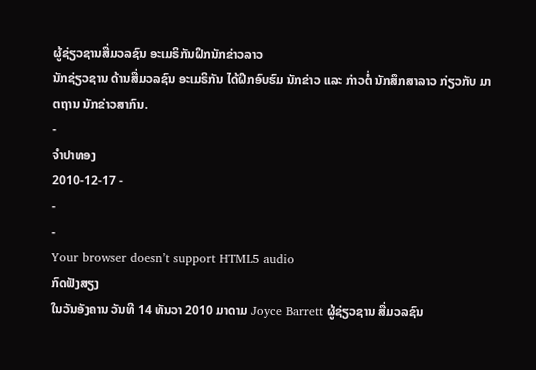ຜູ້ຊ່ຽວຊານສື່ມວລຊົນ ອະເມຣິກັນຝຶກນັກຂ່າວລາວ
ນັກຊ່ຽວຊານ ດ້ານສື່ມວລຊົນ ອະເມຣິກັນ ໄດ້ຝຶກອົບຮົມ ນັກຂ່າວ ແລະ ກ່າວຕໍ່ ນັກສຶກສາລາວ ກ່ຽວກັບ ມາຕຖານ ນັກຂ່າວສາກົນ.
-
ຈໍາປາທອງ
2010-12-17 -
-
-
Your browser doesn’t support HTML5 audio
ກົດຟັງສຽງ
ໃນວັນອັງຄານ ວັນທີ 14 ທັນວາ 2010 ມາດາມ Joyce Barrett ຜູ້ຊ່ຽວຊານ ສື່ມວລຊົນ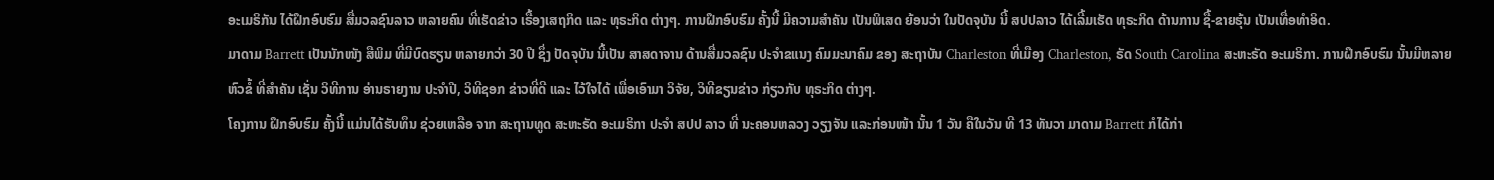ອະເມຣິກັນ ໄດ້ຝຶກອົບຮົມ ສື່ມວລຊົນລາວ ຫລາຍຄົນ ທີ່ເຮັດຂ່າວ ເຣື້ອງເສຖກິດ ແລະ ທຸຣະກິດ ຕ່າງໆ. ການຝຶກອົບຮົມ ຄັ້ງນີ້ ມີຄວາມສຳຄັນ ເປັນພິເສດ ຍ້ອນວ່າ ໃນປັດຈຸບັນ ນີ້ ສປປລາວ ໄດ້ເລີ້ມເຮັດ ທຸຣະກິດ ດ້ານການ ຊື້-ຂາຍຮຸ້ນ ເປັນເທື່ອທຳອິດ.
ມາດາມ Barrett ເປັນນັກໜັງ ສືພິມ ທີ່ມີບົດຮຽນ ຫລາຍກວ່າ 30 ປີ ຊຶ່ງ ປັດຈຸບັນ ນີ້ເປັນ ສາສດາຈານ ດ້ານສື່ມວລຊົນ ປະຈຳຂແນງ ຄົມມະນາຄົມ ຂອງ ສະຖາບັນ Charleston ທີ່ເມືອງ Charleston, ຣັດ South Carolina ສະຫະຣັດ ອະເມຣິກາ. ການຝຶກອົບຮົມ ນັ້ນມີຫລາຍ ຫົວຂໍ້ ທີ່ສຳຄັນ ເຊັ່ນ ວິທີການ ອ່ານຣາຍງານ ປະຈຳປີ, ວິທີຊອກ ຂ່າວທີ່ດີ ແລະ ໄວ້ໃຈໄດ້ ເພື່ອເອົາມາ ວິຈັຍ, ວິທີຂຽນຂ່າວ ກ່ຽວກັບ ທຸຣະກິດ ຕ່າງໆ.
ໂຄງການ ຝຶກອົບຮົມ ຄັ້ງນີ້ ແມ່ນໄດ້ຮັບທຶນ ຊ່ວຍເຫລືອ ຈາກ ສະຖານທູດ ສະຫະຣັດ ອະເມຣິກາ ປະຈຳ ສປປ ລາວ ທີ່ ນະຄອນຫລວງ ວຽງຈັນ ແລະກ່ອນໜ້າ ນັ້ນ 1 ວັນ ຄືໃນວັນ ທີ 13 ທັນວາ ມາດາມ Barrett ກໍໄດ້ກ່າ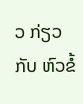ວ ກ່ຽວກັບ ຫົວຂໍ້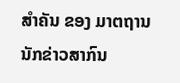ສຳຄັນ ຂອງ ມາຕຖານ ນັກຂ່າວສາກົນ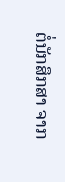ຕໍ່ນັກສຶກສາ ຈາກ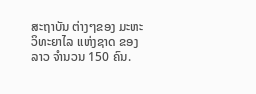ສະຖາບັນ ຕ່າງໆຂອງ ມະຫະວິທະຍາໄລ ແຫ່ງຊາດ ຂອງລາວ ຈຳນວນ 150 ຄົນ.